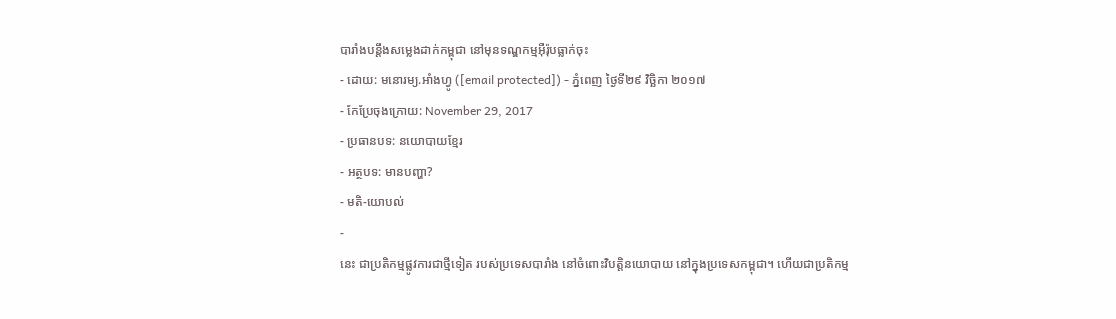បារាំងបន្តឹងសម្លេងដាក់កម្ពុជា នៅមុនទណ្ឌកម្មអ៊ឺរ៉ុបធ្លាក់ចុះ
- ដោយ: មនោរម្យ.អាំងហ្វូ ([email protected]) - ភ្នំពេញ ថ្ងៃទី២៩ វិច្ឆិកា ២០១៧
- កែប្រែចុងក្រោយ: November 29, 2017
- ប្រធានបទ: នយោបាយខ្មែរ
- អត្ថបទ: មានបញ្ហា?
- មតិ-យោបល់
-
នេះ ជាប្រតិកម្មផ្លូវការជាថ្មីទៀត របស់ប្រទេសបារាំង នៅចំពោះវិបត្តិនយោបាយ នៅក្នុងប្រទេសកម្ពុជា។ ហើយជាប្រតិកម្ម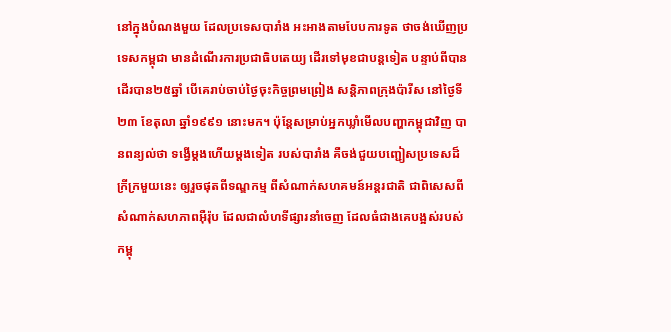នៅក្នុងបំណងមួយ ដែលប្រទេសបារាំង អះអាងតាមបែបការទូត ថាចង់ឃើញប្រទេសកម្ពុជា មានដំណើរការប្រជាធិបតេយ្យ ដើរទៅមុខជាបន្តទៀត បន្ទាប់ពីបានដើរបាន២៥ឆ្នាំ បើគេរាប់ចាប់ថ្ងៃចុះកិច្ចព្រមព្រៀង សន្តិភាពក្រុងប៉ារីស នៅថ្ងៃទី២៣ ខែតុលា ឆ្នាំ១៩៩១ នោះមក។ ប៉ុន្តែសម្រាប់អ្នកឃ្លាំមើលបញ្ហាកម្ពុជាវិញ បានពន្យល់ថា ទង្វើម្ដងហើយម្ដងទៀត របស់បារាំង គឺចង់ជួយបញ្ជៀសប្រទេសដ៏ក្រីក្រមួយនេះ ឲ្យរួចផុតពីទណ្ឌកម្ម ពីសំណាក់សហគមន៍អន្តរជាតិ ជាពិសេសពីសំណាក់សហភាពអ៊ឺរ៉ុប ដែលជាលំហទីផ្សារនាំចេញ ដែលធំជាងគេបង្អស់របស់កម្ពុ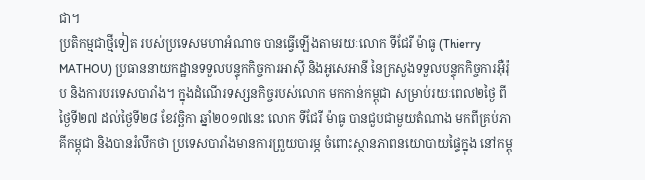ជា។
ប្រតិកម្មជាថ្មីទៀត របស់ប្រទេសមហាអំណាច បានធ្វើឡើងតាមរយៈលោក ទីជែរី ម៉ាធូ (Thierry MATHOU) ប្រធាននាយកដ្ឋានទទួលបន្ទុកកិច្ចការអាស៊ី និងអូសេអានី នៃក្រសួងទទួលបន្ទុកកិច្ចការអ៊ឺរ៉ុប និងការបរទេសបារាំង។ ក្នុងដំណើរទស្សនកិច្ចរបស់លោក មកកាន់កម្ពុជា សម្រាប់រយៈពេល២ថ្ងៃ ពីថ្ងៃទី២៧ ដល់ថ្ងៃទី២៨ ខែវច្ឆិកា ឆ្នាំ២០១៧នេះ លោក ទីជែរី ម៉ាធូ បានជួបជាមួយតំណាង មកពីគ្រប់ភាគីកម្ពុជា និងបានរំលឹកថា ប្រទេសបារាំងមានការព្រួយបារម្ភ ចំពោះស្ថានភាពនយោបាយផ្ទៃក្នុង នៅកម្ពុ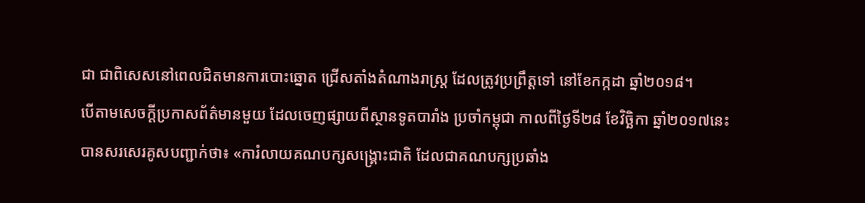ជា ជាពិសេសនៅពេលជិតមានការបោះឆ្នោត ជ្រើសតាំងតំណាងរាស្ត្រ ដែលត្រូវប្រព្រឹត្តទៅ នៅខែកក្កដា ឆ្នាំ២០១៨។
បើតាមសេចក្ដីប្រកាសព័ត៌មានមួយ ដែលចេញផ្សាយពីស្ថានទូតបារាំង ប្រចាំកម្ពុជា កាលពីថ្ងៃទី២៨ ខែវិច្ឆិកា ឆ្នាំ២០១៧នេះ បានសរសេរគូសបញ្ជាក់ថា៖ «ការំលាយគណបក្សសង្គ្រោះជាតិ ដែលជាគណបក្សប្រឆាំង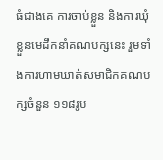ធំជាងគេ ការចាប់ខ្លួន និងការឃុំខ្លួនមេដឹកនាំគណបក្សនេះ រួមទាំងការហាមឃាត់សមាជិកគណបក្សចំនួន ១១៨រូប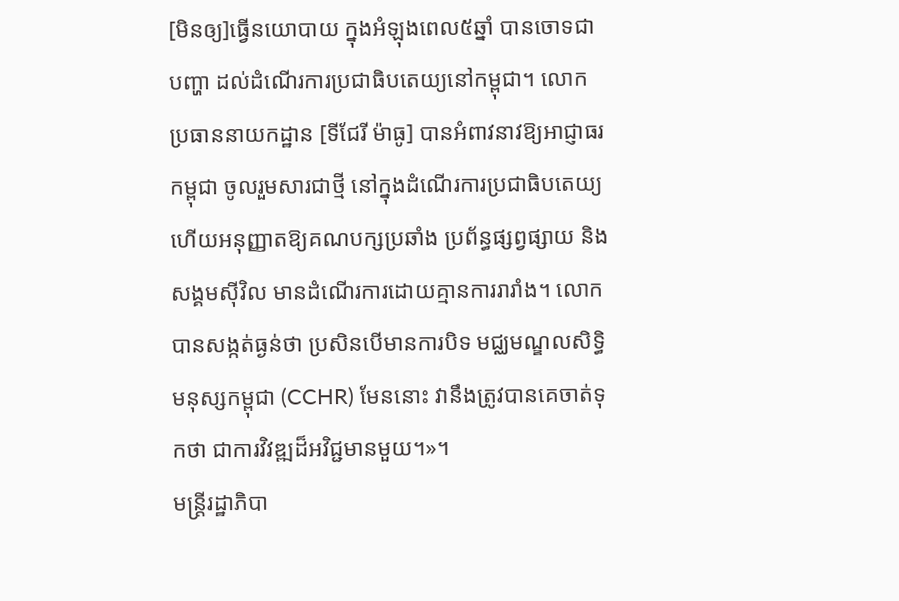[មិនឲ្យ]ធ្វើនយោបាយ ក្នុងអំឡុងពេល៥ឆ្នាំ បានចោទជាបញ្ហា ដល់ដំណើរការប្រជាធិបតេយ្យនៅកម្ពុជា។ លោកប្រធាននាយកដ្ឋាន [ទីជែរី ម៉ាធូ] បានអំពាវនាវឱ្យអាជ្ញាធរកម្ពុជា ចូលរួមសារជាថ្មី នៅក្នុងដំណើរការប្រជាធិបតេយ្យ ហើយអនុញ្ញាតឱ្យគណបក្សប្រឆាំង ប្រព័ន្ធផ្សព្វផ្សាយ និងសង្គមស៊ីវិល មានដំណើរការដោយគ្មានការរារាំង។ លោកបានសង្កត់ធ្ងន់ថា ប្រសិនបើមានការបិទ មជ្ឈមណ្ឌលសិទ្ធិមនុស្សកម្ពុជា (CCHR) មែននោះ វានឹងត្រូវបានគេចាត់ទុកថា ជាការវិវឌ្ឍដ៏អវិជ្ជមានមួយ។»។
មន្ត្រីរដ្ឋាភិបា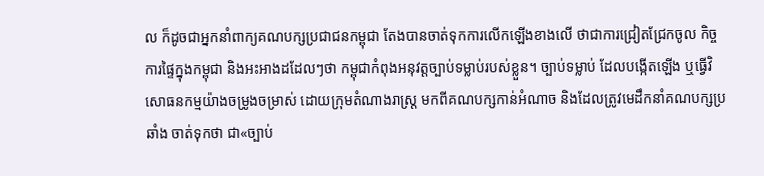ល ក៏ដូចជាអ្នកនាំពាក្យគណបក្សប្រជាជនកម្ពុជា តែងបានចាត់ទុកការលើកឡើងខាងលើ ថាជាការជ្រៀតជ្រែកចូល កិច្ចការផ្ទៃក្នុងកម្ពុជា និងអះអាងដដែលៗថា កម្ពុជាកំពុងអនុវត្តច្បាប់ទម្លាប់របស់ខ្លួន។ ច្បាប់ទម្លាប់ ដែលបង្កើតឡើង ឬធ្វើវិសោធនកម្មយ៉ាងចម្រូងចម្រាស់ ដោយក្រុមតំណាងរាស្ត្រ មកពីគណបក្សកាន់អំណាច និងដែលត្រូវមេដឹកនាំគណបក្សប្រឆាំង ចាត់ទុកថា ជា«ច្បាប់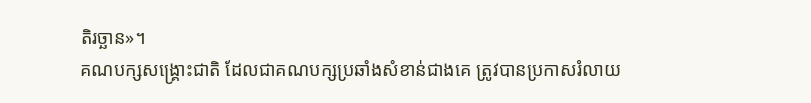តិរច្ឆាន»។
គណបក្សសង្គ្រោះជាតិ ដែលជាគណបក្សប្រឆាំងសំខាន់ជាងគេ ត្រូវបានប្រកាសរំលាយ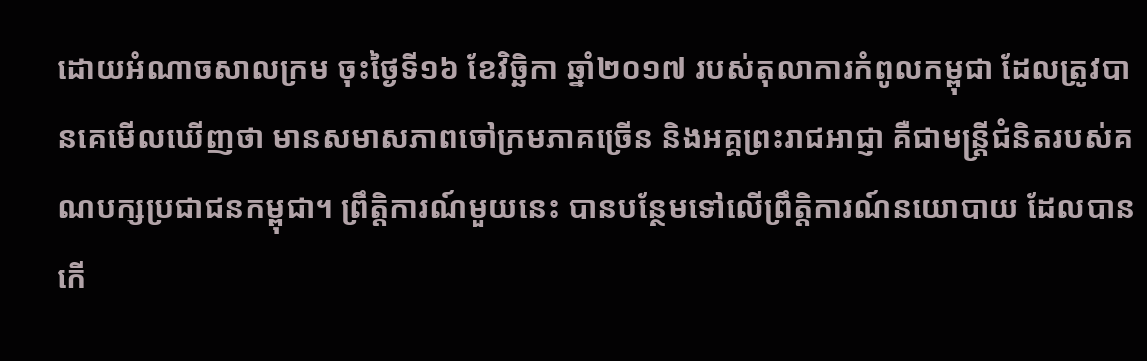ដោយអំណាចសាលក្រម ចុះថ្ងៃទី១៦ ខែវិច្ឆិកា ឆ្នាំ២០១៧ របស់តុលាការកំពូលកម្ពុជា ដែលត្រូវបានគេមើលឃើញថា មានសមាសភាពចៅក្រមភាគច្រើន និងអគ្គព្រះរាជអាជ្ញា គឺជាមន្ត្រីជំនិតរបស់គណបក្សប្រជាជនកម្ពុជា។ ព្រឹត្តិការណ៍មួយនេះ បានបន្ថែមទៅលើព្រឹត្តិការណ៍នយោបាយ ដែលបានកើ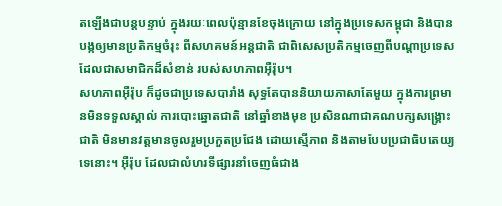តឡើងជាបន្តបន្ទាប់ ក្នុងរយៈពេលប៉ុន្មានខែចុងក្រោយ នៅក្នុងប្រទេសកម្ពុជា និងបានបង្កឲ្យមានប្រតិកម្មចំរុះ ពីសហគមន៍អន្តជាតិ ជាពិសេសប្រតិកម្មចេញពីបណ្ដាប្រទេស ដែលជាសមាជិកដ៏សំខាន់ របស់សហភាពអ៊ឺរ៉ុប។
សហភាពអ៊ឺរ៉ុប ក៏ដូចជាប្រទេសបារាំង សុទ្ធតែបាននិយាយភាសាតែមួយ ក្នុងការព្រមានមិនទទួលស្គាល់ ការបោះឆ្នោតជាតិ នៅឆ្នាំខាងមុខ ប្រសិនណាជាគណបក្សសង្គ្រោះជាតិ មិនមានវត្តមានចូលរួមប្រកួតប្រជែង ដោយស្មើភាព និងតាមបែបប្រជាធិបតេយ្យទេនោះ។ អ៊ឺរ៉ុប ដែលជាលំហរទីផ្សារនាំចេញធំជាង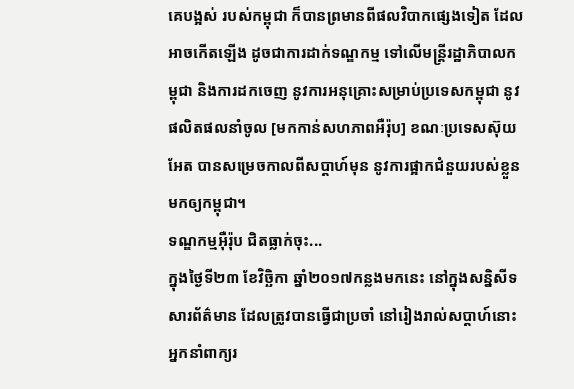គេបង្អស់ របស់កម្ពុជា ក៏បានព្រមានពីផលវិបាកផ្សេងទៀត ដែលអាចកើតឡើង ដូចជាការដាក់ទណ្ឌកម្ម ទៅលើមន្ត្រីរដ្ឋាភិបាលកម្ពុជា និងការដកចេញ នូវការអនុគ្រោះសម្រាប់ប្រទេសកម្ពុជា នូវផលិតផលនាំចូល [មកកាន់សហភាពអឺរ៉ុប] ខណៈប្រទេសស៊ុយអែត បានសម្រេចកាលពីសប្ដាហ៍មុន នូវការផ្អាកជំនួយរបស់ខ្លួន មកឲ្យកម្ពុជា។
ទណ្ឌកម្មអ៊ឺរ៉ុប ជិតធ្លាក់ចុះ...
ក្នុងថ្ងៃទី២៣ ខែវិច្ឆិកា ឆ្នាំ២០១៧កន្លងមកនេះ នៅក្នុងសន្និសីទសារព័ត៌មាន ដែលត្រូវបានធ្វើជាប្រចាំ នៅរៀងរាល់សប្ដាហ៍នោះ អ្នកនាំពាក្យរ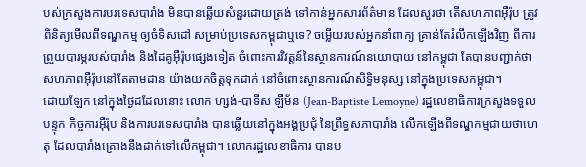បស់ក្រសួងការបរទេសបារាំង មិនបានឆ្លើយសំនួរដោយត្រង់ ទៅកាន់អ្នកសារព័ត៌មាន ដែលសួរថា តើសហភាពអ៊ឺរ៉ុប ត្រូវពិនិត្យមើលពីទណ្ឌកម្ម ឲ្យចំទិសដៅ សម្រាប់ប្រទេសកម្ពុជាឬទេ? ចម្លើយរបស់អ្នកនាំពាក្យ គ្រាន់តែរំលឹកឡើងវិញ ពីការព្រួយបារម្ភរបស់បារាំង និងដៃគូអ៊ឺរ៉ុបផ្សេងទៀត ចំពោះការវិវត្តន៍នៃស្ថានការណ៍នយោបាយ នៅកម្ពុជា តែបានបញ្ជាក់ថា សហភាពអ៊ឺរ៉ុបនៅតែតាមដាន យ៉ាងយកចិត្តទុកដាក់ នៅចំពោះស្ថានការណ៍សិទ្ធិមនុស្ស នៅក្នុងប្រទេសកម្ពុជា។
ដោយឡែក នៅក្នុងថ្ងៃដដែលនោះ លោក ហ្សង់-បាទីស ឡឺម័ន (Jean-Baptiste Lemoyne) រដ្ឋលេខាធិការក្រសួងទទួលបន្ទុក កិច្ចការអ៊ឺរ៉ុប និងការបរទេសបារាំង បានឆ្លើយនៅក្នុងអង្គប្រជុំ នៃព្រឹទ្ធសភាបារាំង លើកឡើងពីទណ្ឌកម្មជាយថាហេតុ ដែលបារាំងគ្រោងនឹងដាក់ទៅលើកម្ពុជា។ លោករដ្ឋលេខាធិការ បានប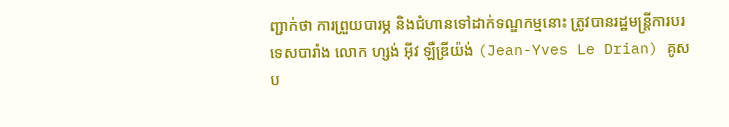ញ្ជាក់ថា ការព្រួយបារម្ភ និងជំហានទៅដាក់ទណ្ឌកម្មនោះ ត្រូវបានរដ្ឋមន្ត្រីការបរទេសបារាំង លោក ហ្សង់ អ៊ីវ ឡឺឌ្រីយ៉ង់ (Jean-Yves Le Drian) គូសប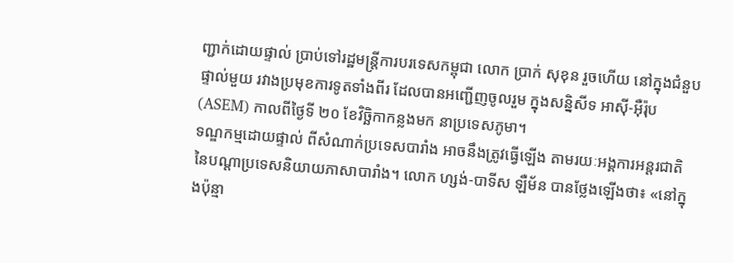ញ្ជាក់ដោយផ្ទាល់ ប្រាប់ទៅរដ្ឋមន្ត្រីការបរទេសកម្ពុជា លោក ប្រាក់ សុខុន រួចហើយ នៅក្នុងជំនួបផ្ទាល់មួយ រវាងប្រមុខការទូតទាំងពីរ ដែលបានអញ្ជើញចូលរួម ក្នុងសន្និសីទ អាស៊ី-អ៊ឺរ៉ុប (ASEM) កាលពីថ្ងៃទី ២០ ខែវិច្ឆិកាកន្លងមក នាប្រទេសភូមា។
ទណ្ឌកម្មដោយផ្ទាល់ ពីសំណាក់ប្រទេសបារាំង អាចនឹងត្រូវធ្វើឡើង តាមរយៈអង្គការអន្តរជាតិ នៃបណ្ដាប្រទេសនិយាយភាសាបារាំង។ លោក ហ្សង់-បាទីស ឡឺម័ន បានថ្លែងឡើងថា៖ «នៅក្នុងប៉ុន្មា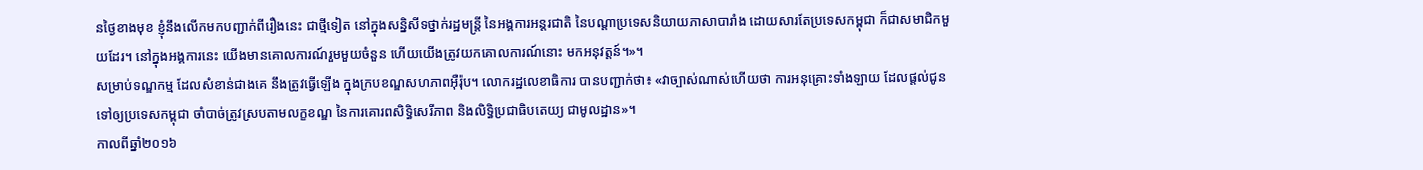នថ្ងៃខាងមុខ ខ្ញុំនឹងលើកមកបញ្ជាក់ពីរឿងនេះ ជាថ្មីទៀត នៅក្នុងសន្និសីទថ្នាក់រដ្ឋមន្ត្រី នៃអង្គការអន្តរជាតិ នៃបណ្ដាប្រទេសនិយាយភាសាបារាំង ដោយសារតែប្រទេសកម្ពុជា ក៏ជាសមាជិកមួយដែរ។ នៅក្នុងអង្គការនេះ យើងមានគោលការណ៍រួមមួយចំនួន ហើយយើងត្រូវយកគោលការណ៍នោះ មកអនុវត្តន៍។»។
សម្រាប់ទណ្ឌកម្ម ដែលសំខាន់ជាងគេ នឹងត្រូវធ្វើឡើង ក្នុងក្របខណ្ឌសហភាពអ៊ឺរ៉ុប។ លោករដ្ឋលេខាធិការ បានបញ្ជាក់ថា៖ «វាច្បាស់ណាស់ហើយថា ការអនុគ្រោះទាំងឡាយ ដែលផ្ដល់ជូនទៅឲ្យប្រទេសកម្ពុជា ចាំបាច់ត្រូវស្របតាមលក្ខខណ្ឌ នៃការគោរពសិទ្ធិសេរីភាព និងលិទ្ធិប្រជាធិបតេយ្យ ជាមូលដ្ឋាន»។
កាលពីឆ្នាំ២០១៦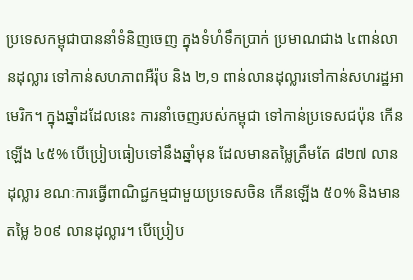ប្រទេសកម្ពុជាបាននាំទំនិញចេញ ក្នុងទំហំទឹកប្រាក់ ប្រមាណជាង ៤ពាន់លានដុល្លារ ទៅកាន់សហភាពអឺរ៉ុប និង ២,១ ពាន់លានដុល្លារទៅកាន់សហរដ្ឋអាមេរិក។ ក្នុងឆ្នាំដដែលនេះ ការនាំចេញរបស់កម្ពុជា ទៅកាន់ប្រទេសជប៉ុន កើនឡើង ៤៥% បើប្រៀបធៀបទៅនឹងឆ្នាំមុន ដែលមានតម្លៃត្រឹមតែ ៨២៧ លានដុល្លារ ខណៈការធ្វើពាណិជ្ជកម្មជាមួយប្រទេសចិន កើនឡើង ៥០% និងមានតម្លៃ ៦០៩ លានដុល្លារ។ បើប្រៀប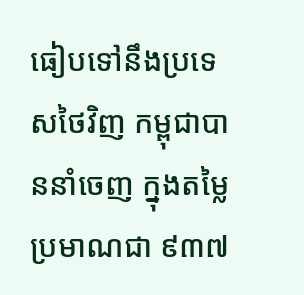ធៀបទៅនឹងប្រទេសថៃវិញ កម្ពុជាបាននាំចេញ ក្នុងតម្លៃប្រមាណជា ៩៣៧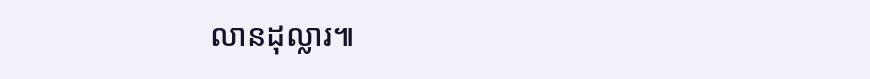លានដុល្លារ៕